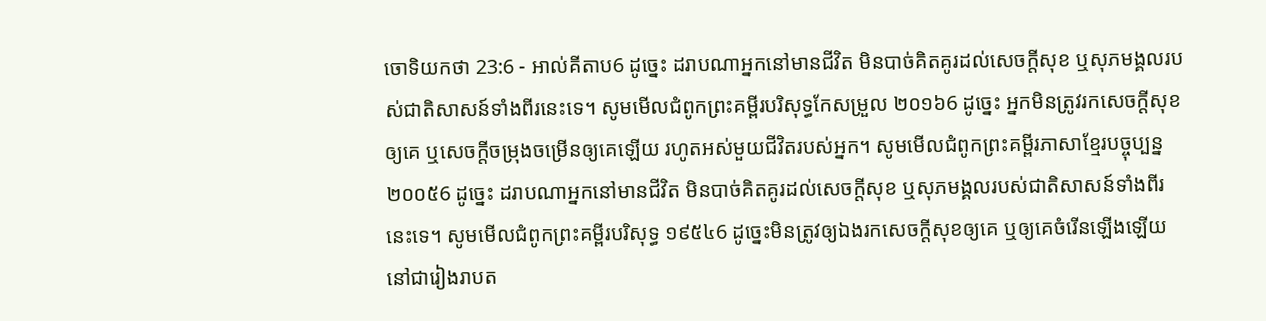ចោទិយកថា 23:6 - អាល់គីតាប6 ដូច្នេះ ដរាបណាអ្នកនៅមានជីវិត មិនបាច់គិតគូរដល់សេចក្តីសុខ ឬសុភមង្គលរបស់ជាតិសាសន៍ទាំងពីរនេះទេ។ សូមមើលជំពូកព្រះគម្ពីរបរិសុទ្ធកែសម្រួល ២០១៦6 ដូច្នេះ អ្នកមិនត្រូវរកសេចក្ដីសុខឲ្យគេ ឬសេចក្ដីចម្រុងចម្រើនឲ្យគេឡើយ រហូតអស់មួយជីវិតរបស់អ្នក។ សូមមើលជំពូកព្រះគម្ពីរភាសាខ្មែរបច្ចុប្បន្ន ២០០៥6 ដូច្នេះ ដរាបណាអ្នកនៅមានជីវិត មិនបាច់គិតគូរដល់សេចក្ដីសុខ ឬសុភមង្គលរបស់ជាតិសាសន៍ទាំងពីរនេះទេ។ សូមមើលជំពូកព្រះគម្ពីរបរិសុទ្ធ ១៩៥៤6 ដូច្នេះមិនត្រូវឲ្យឯងរកសេចក្ដីសុខឲ្យគេ ឬឲ្យគេចំរើនឡើងឡើយ នៅជារៀងរាបត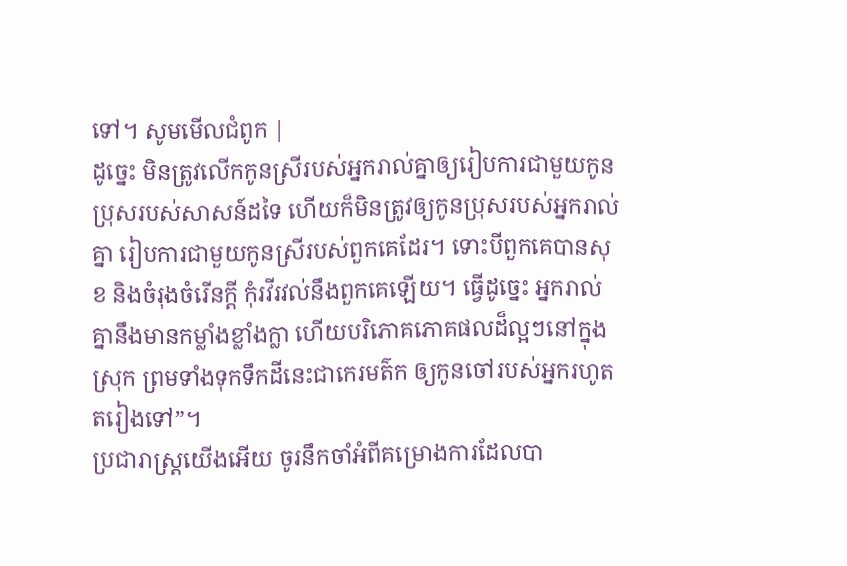ទៅ។ សូមមើលជំពូក |
ដូច្នេះ មិនត្រូវលើកកូនស្រីរបស់អ្នករាល់គ្នាឲ្យរៀបការជាមួយកូនប្រុសរបស់សាសន៍ដទៃ ហើយក៏មិនត្រូវឲ្យកូនប្រុសរបស់អ្នករាល់គ្នា រៀបការជាមួយកូនស្រីរបស់ពួកគេដែរ។ ទោះបីពួកគេបានសុខ និងចំរុងចំរើនក្ដី កុំរវីរវល់នឹងពួកគេឡើយ។ ធ្វើដូច្នេះ អ្នករាល់គ្នានឹងមានកម្លាំងខ្លាំងក្លា ហើយបរិភោគភោគផលដ៏ល្អៗនៅក្នុងស្រុក ព្រមទាំងទុកទឹកដីនេះជាកេរមត៌ក ឲ្យកូនចៅរបស់អ្នករហូតតរៀងទៅ”។
ប្រជារាស្ត្រយើងអើយ ចូរនឹកចាំអំពីគម្រោងការដែលបា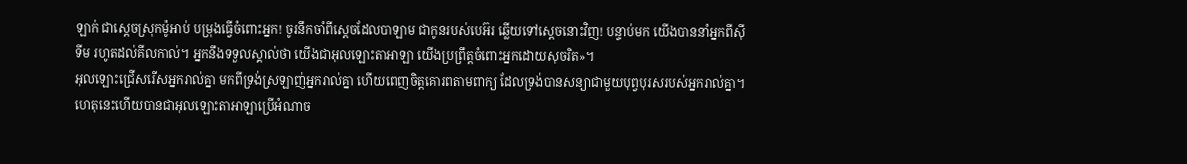ឡាក់ ជាស្ដេចស្រុកម៉ូអាប់ បម្រុងធ្វើចំពោះអ្នក! ចូរនឹកចាំពីស្ដេចដែលបាឡាម ជាកូនរបស់បេអ៊រ ឆ្លើយទៅស្ដេចនោះវិញ! បន្ទាប់មក យើងបាននាំអ្នកពីស៊ីទីម រហូតដល់គីលកាល់។ អ្នកនឹងទទួលស្គាល់ថា យើងជាអុលឡោះតាអាឡា យើងប្រព្រឹត្តចំពោះអ្នកដោយសុចរិត»។
អុលឡោះជ្រើសរើសអ្នករាល់គ្នា មកពីទ្រង់ស្រឡាញ់អ្នករាល់គ្នា ហើយពេញចិត្តគោរពតាមពាក្យ ដែលទ្រង់បានសន្យាជាមួយបុព្វបុរសរបស់អ្នករាល់គ្នា។ ហេតុនេះហើយបានជាអុលឡោះតាអាឡាប្រើអំណាច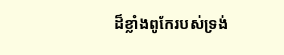ដ៏ខ្លាំងពូកែរបស់ទ្រង់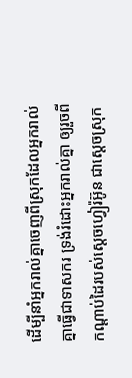ដើម្បីនាំអ្នករាល់គ្នាចេញពីស្រុកដែលអ្នករាល់គ្នាធ្វើជាទាសករ ទ្រង់រំដោះអ្នករាល់គ្នា ឲ្យរួចពីកណ្តាប់ដៃរបស់ស្តេចហ្វៀរ៉អ៊ូន ជាស្តេចស្រុក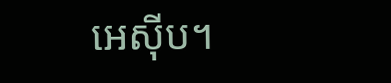អេស៊ីប។